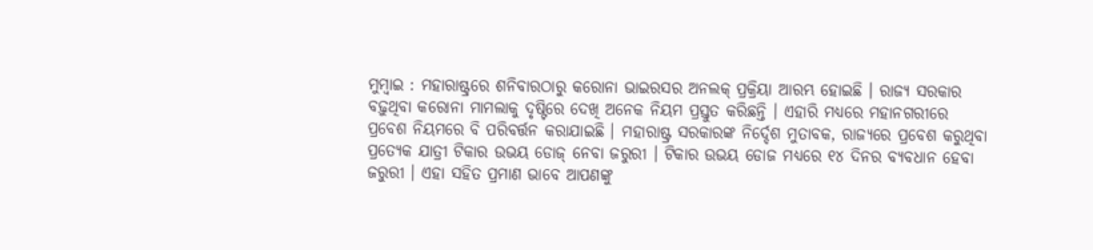ମୁମ୍ବାଇ : ମହାରାଷ୍ଟ୍ରରେ ଶନିବାରଠାରୁ କରୋନା ଭାଇରସର ଅନଲକ୍ ପ୍ରକ୍ରିୟା ଆରମ୍ଭ ହୋଇଛି । ରାଜ୍ୟ ସରକାର ବଢ଼ୁଥିବା କରୋନା ମାମଲାକୁ ଦୃଷ୍ଟିରେ ଦେଖି ଅନେକ ନିୟମ ପ୍ରସ୍ତୁତ କରିଛନ୍ତି । ଏହାରି ମଧ୍ୟରେ ମହାନଗରୀରେ ପ୍ରବେଶ ନିୟମରେ ବି ପରିବର୍ତ୍ତନ କରାଯାଇଛି । ମହାରାଷ୍ଟ୍ର ସରକାରଙ୍କ ନିର୍ଦ୍ଦେଶ ମୁତାବକ, ରାଜ୍ୟରେ ପ୍ରବେଶ କରୁଥିବା ପ୍ରତ୍ୟେକ ଯାତ୍ରୀ ଟିକାର ଉଭୟ ଡୋଜ୍ ନେବା ଜରୁରୀ । ଟିକାର ଉଭୟ ଡୋଜ ମଧ୍ୟରେ ୧୪ ଦିନର ବ୍ୟବଧାନ ହେବା ଜରୁରୀ । ଏହା ସହିତ ପ୍ରମାଣ ଭାବେ ଆପଣଙ୍କୁ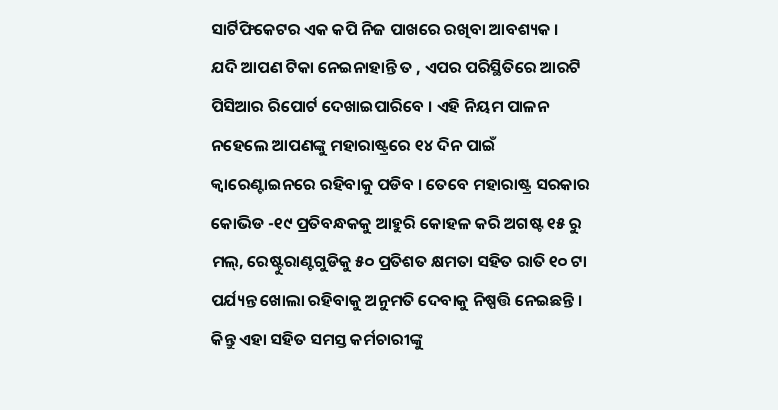ସାର୍ଟିଫିକେଟର ଏକ କପି ନିଜ ପାଖରେ ରଖିବା ଆବଶ୍ୟକ ।
ଯଦି ଆପଣ ଟିକା ନେଇନାହାନ୍ତି ତ , ଏପର ପରିସ୍ଥିତିରେ ଆରଟି ପିସିଆର ରିପୋର୍ଟ ଦେଖାଇପାରିବେ । ଏହି ନିୟମ ପାଳନ ନହେଲେ ଆପଣଙ୍କୁ ମହାରାଷ୍ଟ୍ରରେ ୧୪ ଦିନ ପାଇଁ କ୍ୱାରେଣ୍ଟାଇନରେ ରହିବାକୁ ପଡିବ । ତେବେ ମହାରାଷ୍ଟ୍ର ସରକାର କୋଭିଡ -୧୯ ପ୍ରତିବନ୍ଧକକୁ ଆହୁରି କୋହଳ କରି ଅଗଷ୍ଟ ୧୫ ରୁ ମଲ୍, ରେଷ୍ଟୁରାଣ୍ଟଗୁଡିକୁ ୫୦ ପ୍ରତିଶତ କ୍ଷମତା ସହିତ ରାତି ୧୦ ଟା ପର୍ଯ୍ୟନ୍ତ ଖୋଲା ରହିବାକୁ ଅନୁମତି ଦେବାକୁ ନିଷ୍ପତ୍ତି ନେଇଛନ୍ତି । କିନ୍ତୁ ଏହା ସହିତ ସମସ୍ତ କର୍ମଚାରୀଙ୍କୁ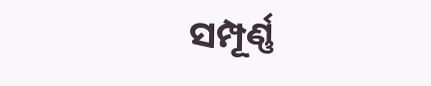ସମ୍ପୂର୍ଣ୍ଣ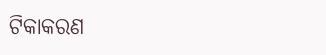ଟିକାକରଣ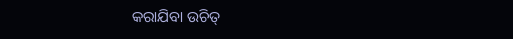କରାଯିବା ଉଚିତ୍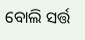ବୋଲି ସର୍ତ୍ତ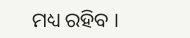ମଧ୍ୟ ରହିବ ।